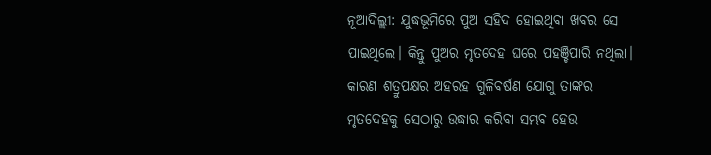ନୂଆଦିଲ୍ଲୀ: ଯୁଦ୍ଧଭୂମିରେ ପୁଅ ସହିଦ ହୋଇଥିବା ଖବର ସେ ପାଇଥିଲେ। କିନ୍ତୁ ପୁଅର ମୃତଦେହ ଘରେ ପହଞ୍ଚିପାରି ନଥିଲା। କାରଣ ଶତ୍ରୁପକ୍ଷର ଅହରହ ଗୁଳିବର୍ଷଣ ଯୋଗୁ ତାଙ୍କର ମୃତଦେହକୁ ସେଠାରୁ ଉଦ୍ଧାର କରିବା ସମ୍ଭବ ହେଉ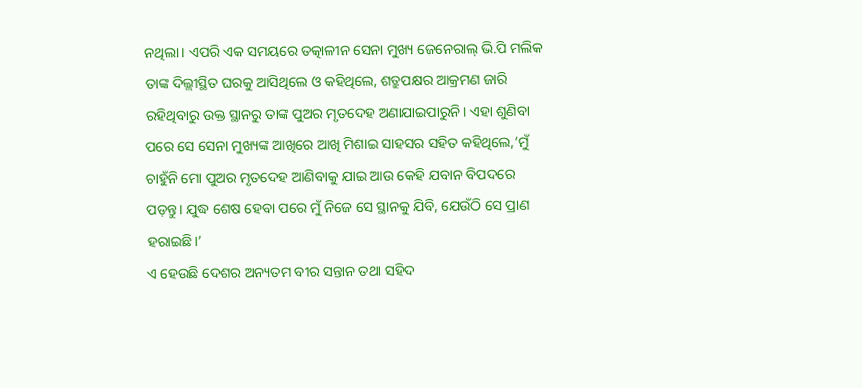ନଥିଲା। ଏପରି ଏକ ସମୟରେ ତତ୍କାଳୀନ ସେନା ମୁଖ୍ୟ ଜେନେରାଲ୍ ଭି.ପି ମଲିକ ତାଙ୍କ ଦିଲ୍ଲୀସ୍ଥିତ ଘରକୁ ଆସିଥିଲେ ଓ କହିଥିଲେ, ଶତ୍ରୁପକ୍ଷର ଆକ୍ରମଣ ଜାରି ରହିଥିବାରୁ ଉକ୍ତ ସ୍ଥାନରୁ ତାଙ୍କ ପୁଅର ମୃତଦେହ ଅଣାଯାଇପାରୁନି। ଏହା ଶୁଣିବା ପରେ ସେ ସେନା ମୁଖ୍ୟଙ୍କ ଆଖିରେ ଆଖି ମିଶାଇ ସାହସର ସହିତ କହିଥିଲେ,‘ମୁଁ ଚାହୁଁନି ମୋ ପୁଅର ମୃତଦେହ ଆଣିବାକୁ ଯାଇ ଆଉ କେହି ଯବାନ ବିପଦରେ ପଡ଼ନ୍ତୁ। ଯୁଦ୍ଧ ଶେଷ ହେବା ପରେ ମୁଁ ନିଜେ ସେ ସ୍ଥାନକୁ ଯିବି, ଯେଉଁଠି ସେ ପ୍ରାଣ ହରାଇଛି।’
ଏ ହେଉଛି ଦେଶର ଅନ୍ୟତମ ବୀର ସନ୍ତାନ ତଥା ସହିଦ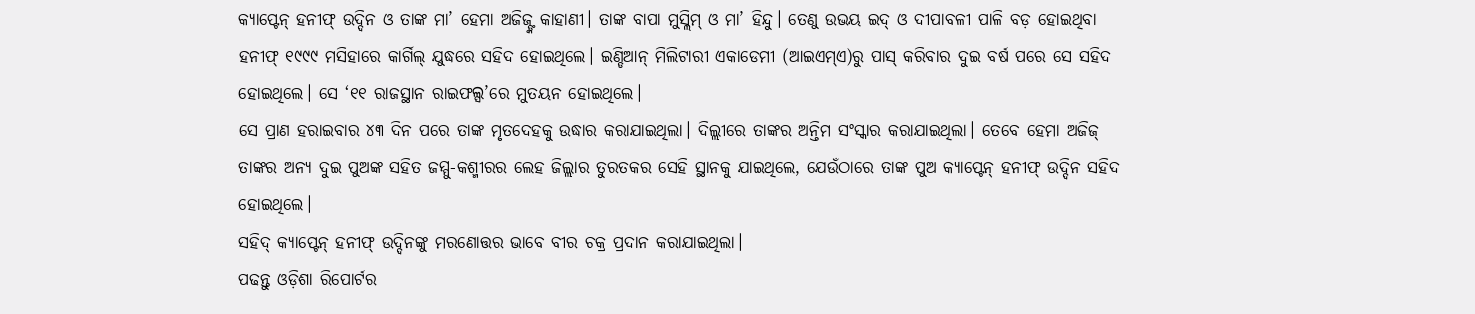କ୍ୟାପ୍ଟେନ୍ ହନୀଫ୍ ଉଦ୍ଦିନ ଓ ତାଙ୍କ ମା’ ହେମା ଅଜିଜ୍ଙ୍କ କାହାଣୀ। ତାଙ୍କ ବାପା ମୁସ୍ଲିମ୍ ଓ ମା’ ହିନ୍ଦୁ। ତେଣୁ ଉଭୟ ଇଦ୍ ଓ ଦୀପାବଳୀ ପାଳି ବଡ଼ ହୋଇଥିବା ହନୀଫ୍ ୧୯୯୯ ମସିହାରେ କାର୍ଗିଲ୍ ଯୁଦ୍ଧରେ ସହିଦ ହୋଇଥିଲେ। ଇଣ୍ଡିଆନ୍ ମିଲିଟାରୀ ଏକାଡେମୀ (ଆଇଏମ୍ଏ)ରୁ ପାସ୍ କରିବାର ଦୁଇ ବର୍ଷ ପରେ ସେ ସହିଦ ହୋଇଥିଲେ। ସେ ‘୧୧ ରାଜସ୍ଥାନ ରାଇଫଲ୍ସ’ରେ ମୁତୟନ ହୋଇଥିଲେ।
ସେ ପ୍ରାଣ ହରାଇବାର ୪୩ ଦିନ ପରେ ତାଙ୍କ ମୃତଦେହକୁ ଉଦ୍ଧାର କରାଯାଇଥିଲା। ଦିଲ୍ଲୀରେ ତାଙ୍କର ଅନ୍ତିମ ସଂସ୍କାର କରାଯାଇଥିଲା। ତେବେ ହେମା ଅଜିଜ୍ ତାଙ୍କର ଅନ୍ୟ ଦୁଇ ପୁଅଙ୍କ ସହିତ ଜମ୍ମୁ-କଶ୍ମୀରର ଲେହ ଜିଲ୍ଲାର ତୁରତକର ସେହି ସ୍ଥାନକୁ ଯାଇଥିଲେ, ଯେଉଁଠାରେ ତାଙ୍କ ପୁଅ କ୍ୟାପ୍ଟେନ୍ ହନୀଫ୍ ଉଦ୍ଦିନ ସହିଦ ହୋଇଥିଲେ।
ସହିଦ୍ କ୍ୟାପ୍ଟେନ୍ ହନୀଫ୍ ଉଦ୍ଦିନଙ୍କୁ ମରଣୋତ୍ତର ଭାବେ ବୀର ଚକ୍ର ପ୍ରଦାନ କରାଯାଇଥିଲା।
ପଢନ୍ତୁ ଓଡ଼ିଶା ରିପୋର୍ଟର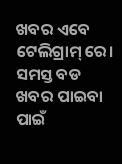ଖବର ଏବେ ଟେଲିଗ୍ରାମ୍ ରେ। ସମସ୍ତ ବଡ ଖବର ପାଇବା ପାଇଁ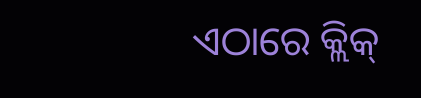ଏଠାରେ କ୍ଲିକ୍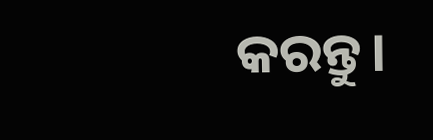କରନ୍ତୁ।